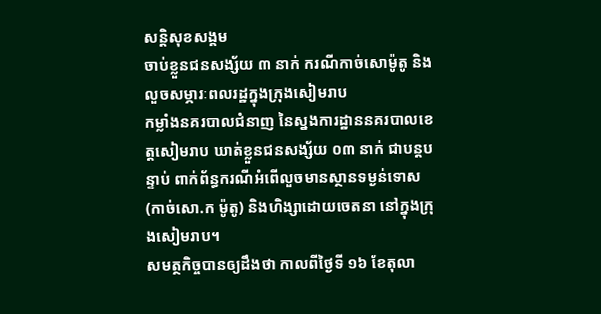សន្តិសុខសង្គម
ចាប់ខ្លួនជនសង្ស័យ ៣ នាក់ ករណីកាច់សោម៉ូតូ និងលួចសម្ភារៈពលរដ្ឋក្នុងក្រុងសៀមរាប
កម្លាំងនគរបាលជំនាញ នៃស្នងការដ្ឋាននគរបាលខេត្តសៀមរាប ឃាត់ខ្លួនជនសង្ស័យ ០៣ នាក់ ជាបន្តបន្ទាប់ ពាក់ព័ន្ធករណីអំពើលួចមានស្ថានទម្ងន់ទោស (កាច់សោ.ក ម៉ូតូ) និងហិង្សាដោយចេតនា នៅក្នុងក្រុងសៀមរាប។
សមត្ថកិច្ចបានឲ្យដឹងថា កាលពីថ្ងៃទី ១៦ ខែតុលា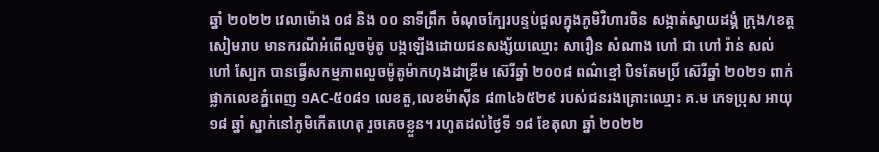ឆ្នាំ ២០២២ វេលាម៉ោង ០៨ និង ០០ នាទីព្រឹក ចំណុចក្បែរបន្ទប់ជួលក្នុងភូមិវិហារចិន សង្កាត់ស្វាយដង្គំ ក្រុង/ខេត្តសៀមរាប មានករណីអំពើលួចម៉ូតូ បង្កឡើងដោយជនសង្ស័យឈ្មោះ សារឿន សំណាង ហៅ ជា ហៅ រ៉ាន់ សល់ ហៅ ស្បែក បានធ្វើសកម្មភាពលួចម៉ូតូម៉ាកហុងដាឌ្រីម ស៊េរីឆ្នាំ ២០០៨ ពណ៌ខ្មៅ បិទតែមប្រិ៍ ស៊េរីឆ្នាំ ២០២១ ពាក់ផ្លាកលេខភ្នំពេញ ១AC-៥០៨១ លេខតួ,លេខម៉ាស៊ីន ៨៣៤៦៥២៩ របស់ជនរងគ្រោះឈ្មោះ គ.ម ភេទប្រុស អាយុ ១៨ ឆ្នាំ ស្នាក់នៅភូមិកើតហេតុ រួចគេចខ្លួន។ រហូតដល់ថ្ងៃទី ១៨ ខែតុលា ឆ្នាំ ២០២២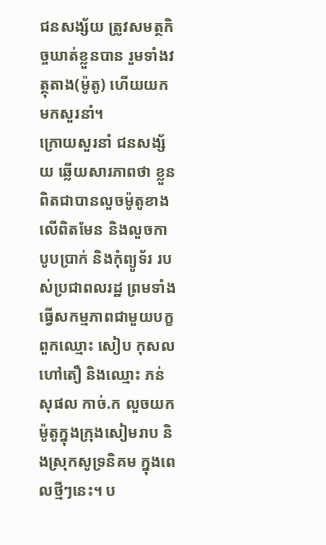ជនសង្ស័យ ត្រូវសមត្ថកិច្ចឃាត់ខ្លួនបាន រួមទាំងវត្ថុតាង(ម៉ូតូ) ហើយយកមកសួរនាំ។
ក្រោយសួរនាំ ជនសង្ស័យ ឆ្លើយសារភាពថា ខ្លួនពិតជាបានលួចម៉ូតូខាងលើពិតមែន និងលួចកាបូបប្រាក់ និងកុំព្យូទ័រ របស់ប្រជាពលរដ្ឋ ព្រមទាំងធ្វើសកម្មភាពជាមួយបក្ខពួកឈ្មោះ សៀប កុសល ហៅតឿ និងឈ្មោះ ភន់ សុផល កាច់.ក លួចយកម៉ូតូក្នុងក្រុងសៀមរាប និងស្រុកសូទ្រនិគម ក្នុងពេលថ្មីៗនេះ។ ប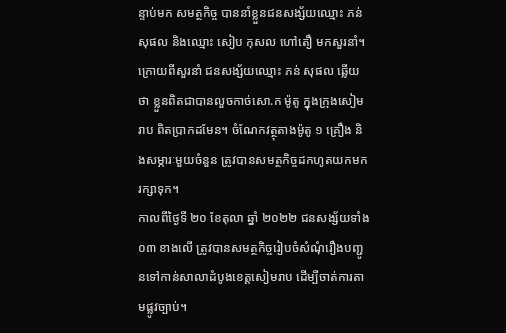ន្ទាប់មក សមត្ថកិច្ច បាននាំខ្លួនជនសង្ស័យឈ្មោះ ភន់ សុផល និងឈ្មោះ សៀប កុសល ហៅតឿ មកសួរនាំ។ ក្រោយពីសួរនាំ ជនសង្ស័យឈ្មោះ ភន់ សុផល ឆ្លើយថា ខ្លួនពិតជាបានលួចកាច់សោ.ក ម៉ូតូ ក្នុងក្រុងសៀមរាប ពិតប្រាកដមែន។ ចំណែកវត្ថុតាងម៉ូតូ ១ គ្រឿង និងសម្ភារៈមួយចំនួន ត្រូវបានសមត្ថកិច្ចដកហូតយកមករក្សាទុក។
កាលពីថ្ងៃទី ២០ ខែតុលា ឆ្នាំ ២០២២ ជនសង្ស័យទាំង ០៣ ខាងលើ ត្រូវបានសមត្ថកិច្ចរៀបចំសំណុំរឿងបញ្ជូនទៅកាន់សាលាដំបូងខេត្តសៀមរាប ដើម្បីចាត់ការតាមផ្លូវច្បាប់។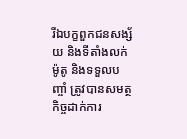រីឯបក្ខពួកជនសង្ស័យ និងទីតាំងលក់ម៉ូតូ និងទទួលបញ្ចាំ ត្រូវបានសមត្ថកិច្ចដាក់ការ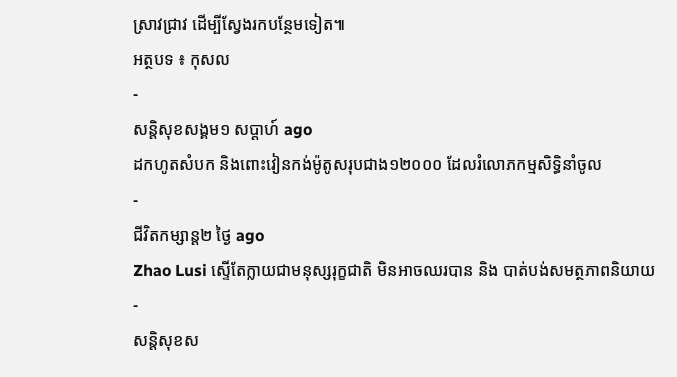ស្រាវជ្រាវ ដើម្បីស្វែងរកបន្ថែមទៀត៕
អត្ថបទ ៖ កុសល
-
សន្តិសុខសង្គម១ សប្តាហ៍ ago
ដកហូតសំបក និងពោះវៀនកង់ម៉ូតូសរុបជាង១២០០០ ដែលរំលោភកម្មសិទ្ធិនាំចូល
-
ជីវិតកម្សាន្ដ២ ថ្ងៃ ago
Zhao Lusi ស្ទើតែក្លាយជាមនុស្សរុក្ខជាតិ មិនអាចឈរបាន និង បាត់បង់សមត្ថភាពនិយាយ
-
សន្តិសុខស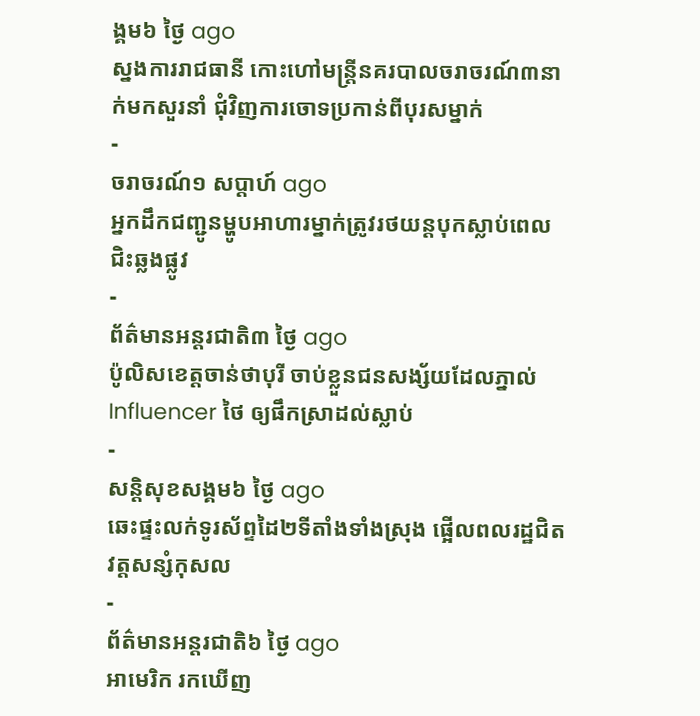ង្គម៦ ថ្ងៃ ago
ស្នងការរាជធានី កោះហៅមន្ត្រីនគរបាលចរាចរណ៍៣នាក់មកសួរនាំ ជុំវិញការចោទប្រកាន់ពីបុរសម្នាក់
-
ចរាចរណ៍១ សប្តាហ៍ ago
អ្នកដឹកជញ្ជូនម្ហូបអាហារម្នាក់ត្រូវរថយន្ដបុកស្លាប់ពេលជិះឆ្លងផ្លូវ
-
ព័ត៌មានអន្ដរជាតិ៣ ថ្ងៃ ago
ប៉ូលិសខេត្តចាន់ថាបុរី ចាប់ខ្លួនជនសង្ស័យដែលភ្នាល់ Influencer ថៃ ឲ្យផឹកស្រាដល់ស្លាប់
-
សន្តិសុខសង្គម៦ ថ្ងៃ ago
ឆេះផ្ទះលក់ទូរស័ព្ទដៃ២ទីតាំងទាំងស្រុង ផ្អើលពលរដ្ឋជិតវត្តសន្សំកុសល
-
ព័ត៌មានអន្ដរជាតិ៦ ថ្ងៃ ago
អាមេរិក រកឃើញ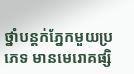ថ្នាំបន្តក់ភ្នែកមួយប្រភេទ មានមេរោគផ្សិ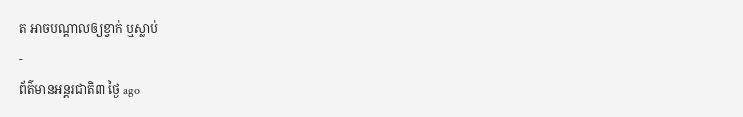ត អាចបណ្តាលឲ្យខ្វាក់ ឬស្លាប់
-
ព័ត៌មានអន្ដរជាតិ៣ ថ្ងៃ ago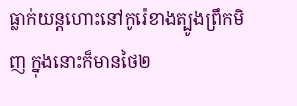ធ្លាក់យន្តហោះនៅកូរ៉េខាងត្បូងព្រឹកមិញ ក្នុងនោះក៏មានថៃ២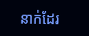នាក់ដែរ